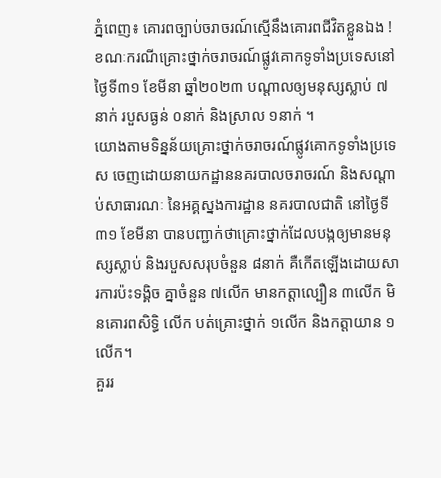ភ្នំពេញ៖ គោរពច្បាប់ចរាចរណ៍ស្មើនឹងគោរពជីវិតខ្លួនឯង ! ខណៈករណីគ្រោះថ្នាក់ចរាចរណ៍ផ្លូវគោកទូទាំងប្រទេសនៅថ្ងៃទី៣១ ខែមីនា ឆ្នាំ២០២៣ បណ្តាលឲ្យមនុស្សស្លាប់ ៧នាក់ របួសធ្ងន់ ០នាក់ និងស្រាល ១នាក់ ។
យោងតាមទិន្នន័យគ្រោះថ្នាក់ចរាចរណ៍ផ្លូវគោកទូទាំងប្រទេស ចេញដោយនាយកដ្ឋាននគរបាលចរាចរណ៍ និងសណ្តាប់សាធារណៈ នៃអគ្គស្នងការដ្ឋាន នគរបាលជាតិ នៅថ្ងៃទី៣១ ខែមីនា បានបញ្ជាក់ថាគ្រោះថ្នាក់ដែលបង្កឲ្យមានមនុស្សស្លាប់ និងរបួសសរុបចំនួន ៨នាក់ គឺកើតឡើងដោយសារការប៉ះទង្គិច គ្នាចំនួន ៧លើក មានកត្តាល្បឿន ៣លើក មិនគោរពសិទ្ធិ លើក បត់គ្រោះថ្នាក់ ១លើក និងកត្តាយាន ១លើក។
គួររ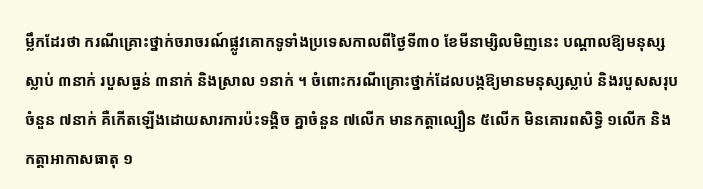ម្លឹកដែរថា ករណីគ្រោះថ្នាក់ចរាចរណ៍ផ្លូវគោកទូទាំងប្រទេសកាលពីថ្ងៃទី៣០ ខែមីនាម្សិលមិញនេះ បណ្តាលឱ្យមនុស្សស្លាប់ ៣នាក់ របួសធ្ងន់ ៣នាក់ និងស្រាល ១នាក់ ។ ចំពោះករណីគ្រោះថ្នាក់ដែលបង្កឱ្យមានមនុស្សស្លាប់ និងរបួសសរុបចំនួន ៧នាក់ គឺកើតឡើងដោយសារការប៉ះទង្គិច គ្នាចំនួន ៧លើក មានកត្តាល្បឿន ៥លើក មិនគោរពសិទ្ធិ ១លើក និងកត្តាអាកាសធាតុ ១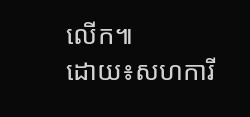លើក៕
ដោយ៖សហការី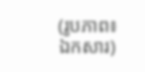(រូបភាព៖ ឯកសារ)